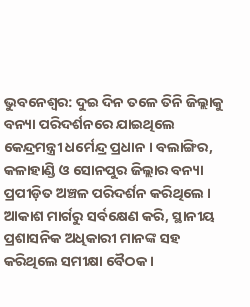ଭୁବନେଶ୍ବର: ଦୁଇ ଦିନ ତଳେ ତିନି ଜିଲ୍ଲାକୁ ବନ୍ୟା ପରିଦର୍ଶନରେ ଯାଇଥିଲେ କେନ୍ଦ୍ରମନ୍ତ୍ରୀ ଧର୍ମେନ୍ଦ୍ର ପ୍ରଧାନ । ବଲାଙ୍ଗିର, କଳାହାଣ୍ଡି ଓ ସୋନପୁର ଜିଲ୍ଲାର ବନ୍ୟା ପ୍ରପୀଡ଼ିତ ଅଞ୍ଚଳ ପରିଦର୍ଶନ କରିଥିଲେ । ଆକାଶ ମାର୍ଗରୁ ସର୍ବକ୍ଷେଣ କରି, ସ୍ଥାନୀୟ ପ୍ରଶାସନିକ ଅଧିକାରୀ ମାନଙ୍କ ସହ କରିଥିଲେ ସମୀକ୍ଷା ବୈଠକ ।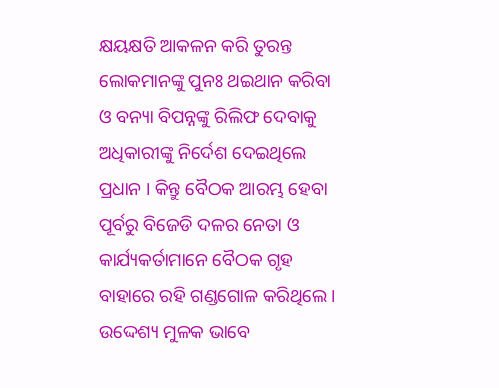କ୍ଷୟକ୍ଷତି ଆକଳନ କରି ତୁରନ୍ତ ଲୋକମାନଙ୍କୁ ପୁନଃ ଥଇଥାନ କରିବା ଓ ବନ୍ୟା ବିପନ୍ନଙ୍କୁ ରିଲିଫ ଦେବାକୁ ଅଧିକାରୀଙ୍କୁ ନିର୍ଦେଶ ଦେଇଥିଲେ ପ୍ରଧାନ । କିନ୍ତୁ ବୈଠକ ଆରମ୍ଭ ହେବା ପୂର୍ବରୁ ବିଜେଡି ଦଳର ନେତା ଓ କାର୍ଯ୍ୟକର୍ତାମାନେ ବୈଠକ ଗୃହ ବାହାରେ ରହି ଗଣ୍ଡଗୋଳ କରିଥିଲେ । ଉଦ୍ଦେଶ୍ୟ ମୁଳକ ଭାବେ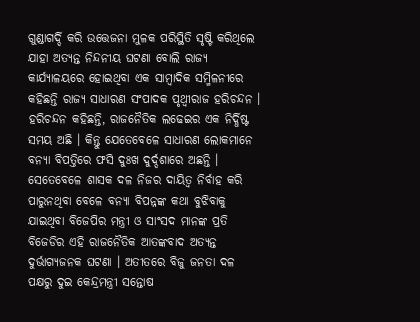ଗୁଣ୍ଡାଗର୍ଦ୍ଦି କରି ଉତ୍ତେଜନା ମୁଳକ ପରିସ୍ଥିତି ସୃଷ୍ଟି କରିଥିଲେ ଯାହା ଅତ୍ୟନ୍ତ ନିନ୍ଦନୀୟ ଘଟଣା ବୋଲି ରାଜ୍ୟ କାର୍ଯ୍ୟାଳୟରେ ହୋଇଥିବା ଏକ ସାମ୍ବାଦିକ ସମ୍ମିଳନୀରେ କହିଛନ୍ତି ରାଜ୍ୟ ସାଧାରଣ ସଂପାଦକ ପୃଥ୍ବୀରାଜ ହରିଚନ୍ଦନ ।
ହରିଚନ୍ଦନ କହିଛନ୍ତି, ରାଜନୈତିକ ଲଢେଇର ଏକ ନିର୍ଦ୍ଧିଷ୍ଟ ସମୟ ଅଛି । କିନ୍ତୁ ଯେତେବେଳେ ସାଧାରଣ ଲୋକମାନେ ବନ୍ୟା ବିପତ୍ତିରେ ଫସି ଦୁଃଖ ଦୁର୍ଦ୍ଦଶାରେ ଅଛନ୍ତି । ସେତେବେଳେ ଶାସକ ଦଳ ନିଜର ଦାୟିତ୍ବ ନିର୍ବାହ କରି ପାରୁନଥିବା ବେଳେ ବନ୍ୟା ବିପନ୍ନଙ୍କ କଥା ବୁଝିବାକୁ ଯାଇଥିବା ବିଜେପିର ମନ୍ତ୍ରୀ ଓ ସାଂସଦ ମାନଙ୍କ ପ୍ରତି ବିଜେଡିର ଏହି ରାଜନୈତିକ ଆତଙ୍କବାଦ ଅତ୍ୟନ୍ତ ଦୁର୍ଭାଗ୍ୟଜନକ ଘଟଣା । ଅତୀତରେ ବିଜୁ ଜନତା ଦଳ ପକ୍ଷରୁ ଦୁଇ କେନ୍ଦ୍ରମନ୍ତ୍ରୀ ସନ୍ତୋଷ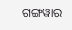ଗଙ୍ଗୱାର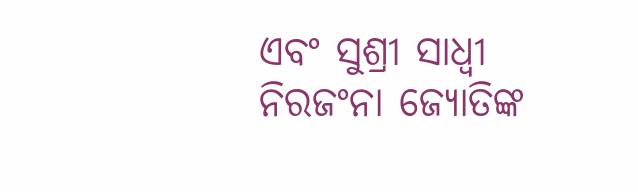ଏବଂ ସୁଶ୍ରୀ ସାଧ୍ବୀ ନିରଜଂନା ଜ୍ୟୋତିଙ୍କ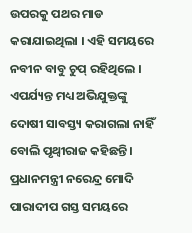ଉପରକୁ ପଥର ମାଡ କରାଯାଇଥିଲା । ଏହି ସମୟରେ ନବୀନ ବାବୁ ଚୁପ୍ ରହିଥିଲେ । ଏପର୍ଯ୍ୟନ୍ତ ମଧ୍ୟ ଅଭିଯୁକ୍ତଙ୍କୁ ଦୋଷୀ ସାବସ୍ତ୍ୟ କରାଗଲା ନାହିଁ ବୋଲି ପୃଥ୍ବୀରାଜ କହିଛନ୍ତି । ପ୍ରଧାନମନ୍ତ୍ରୀ ନରେନ୍ଦ୍ର ମୋଦି ପାରାଦୀପ ଗସ୍ତ ସମୟରେ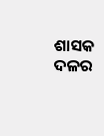ଶାସକ ଦଳର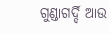ଗୁଣ୍ଡାଗର୍ଦ୍ଦି ଆଉ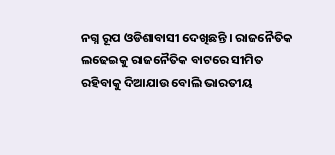ନଗ୍ନ ରୂପ ଓଡିଶାବାସୀ ଦେଖିଛନ୍ତି । ରାଜନୈତିକ ଲଢେଇକୁ ରାଜନୈତିକ ବାଟରେ ସୀମିତ ରହିବାକୁ ଦିଆଯାଉ ବୋଲି ଭାରତୀୟ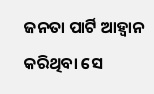ଜନତା ପାର୍ଟି ଆହ୍ବାନ କରିଥିବା ସେ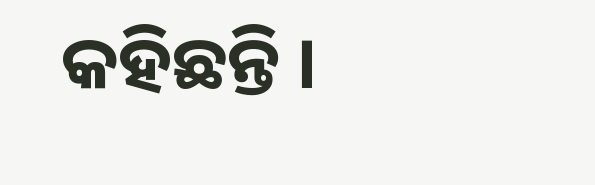କହିଛନ୍ତି ।